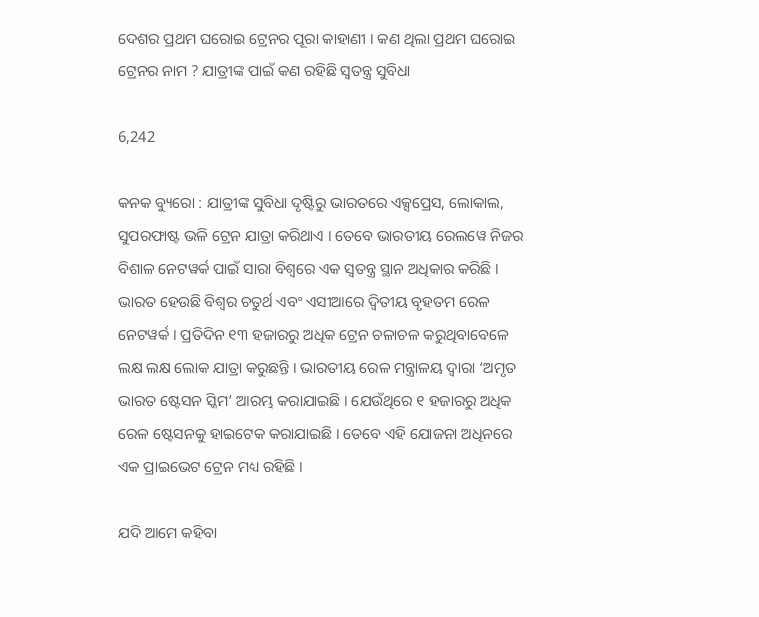ଦେଶର ପ୍ରଥମ ଘରୋଇ ଟ୍ରେନର ପୂରା କାହାଣୀ । କଣ ଥିଲା ପ୍ରଥମ ଘରୋଇ ଟ୍ରେନର ନାମ ? ଯାତ୍ରୀଙ୍କ ପାଇଁ କଣ ରହିଛି ସ୍ୱତନ୍ତ୍ର ସୁବିଧା

6,242

କନକ ବ୍ୟୁରୋ : ଯାତ୍ରୀଙ୍କ ସୁବିଧା ଦୃଷ୍ଟିରୁ ଭାରତରେ ଏକ୍ସପ୍ରେସ, ଲୋକାଲ, ସୁପରଫାଷ୍ଟ ଭଳି ଟ୍ରେନ ଯାତ୍ରା କରିଥାଏ । ତେବେ ଭାରତୀୟ ରେଲୱେ ନିଜର ବିଶାଳ ନେଟୱର୍କ ପାଇଁ ସାରା ବିଶ୍ୱରେ ଏକ ସ୍ୱତନ୍ତ୍ର ସ୍ଥାନ ଅଧିକାର କରିଛି । ଭାରତ ହେଉଛି ବିଶ୍ୱର ଚତୁର୍ଥ ଏବଂ ଏସୀଆରେ ଦ୍ୱିତୀୟ ବୃହତମ ରେଳ ନେଟୱର୍କ । ପ୍ରତିଦିନ ୧୩ ହଜାରରୁ ଅଧିକ ଟ୍ରେନ ଚଳାଚଳ କରୁଥିବାବେଳେ ଲକ୍ଷ ଲକ୍ଷ ଲୋକ ଯାତ୍ରା କରୁଛନ୍ତି । ଭାରତୀୟ ରେଳ ମନ୍ତ୍ରାଳୟ ଦ୍ୱାରା ‘ଅମୃତ ଭାରତ ଷ୍ଟେସନ ସ୍କିମ’ ଆରମ୍ଭ କରାଯାଇଛି । ଯେଉଁଥିରେ ୧ ହଜାରରୁ ଅଧିକ ରେଳ ଷ୍ଟେସନକୁ ହାଇଟେକ କରାଯାଇଛି । ତେବେ ଏହି ଯୋଜନା ଅଧିନରେ ଏକ ପ୍ରାଇଭେଟ ଟ୍ରେନ ମଧ୍ୟ ରହିଛି ।

ଯଦି ଆମେ କହିବା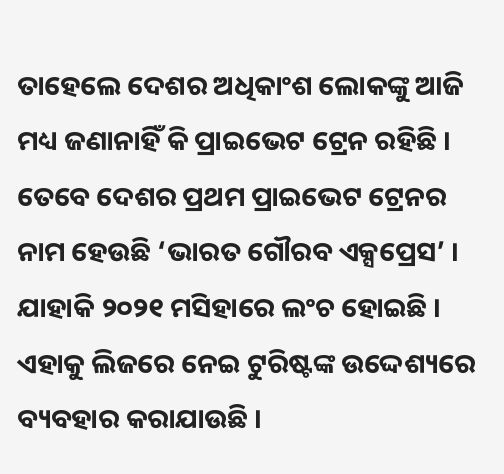ତାହେଲେ ଦେଶର ଅଧିକାଂଶ ଲୋକଙ୍କୁ ଆଜି ମଧ୍ୟ ଜଣାନାହିଁ କି ପ୍ରାଇଭେଟ ଟ୍ରେନ ରହିଛି । ତେବେ ଦେଶର ପ୍ରଥମ ପ୍ରାଇଭେଟ ଟ୍ରେନର ନାମ ହେଉଛି ‘ଭାରତ ଗୌରବ ଏକ୍ସପ୍ରେସ’ । ଯାହାକି ୨୦୨୧ ମସିହାରେ ଲଂଚ ହୋଇଛି । ଏହାକୁ ଲିଜରେ ନେଇ ଟୁରିଷ୍ଟଙ୍କ ଉଦ୍ଦେଶ୍ୟରେ ବ୍ୟବହାର କରାଯାଉଛି ।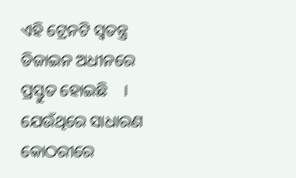ଏହି ଟ୍ରେନଟି ସ୍ୱତନ୍ତ୍ର ଡିଜାଇନ ଅଧୀନରେ ପ୍ରସ୍ତୁତ ହୋଇଛି    । ଯେଉଁଥିରେ ସାଧାରଣ କୋଠରୀରେ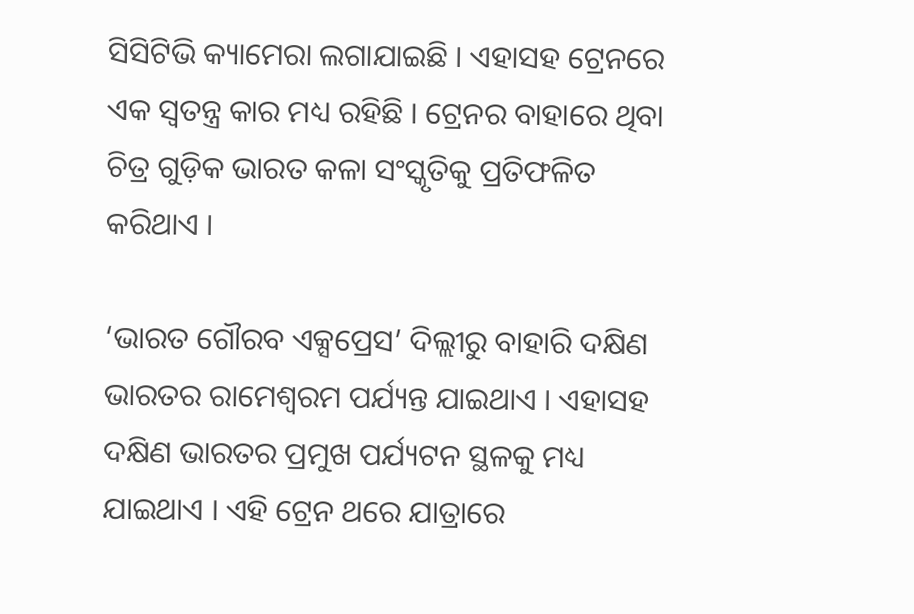ସିସିଟିଭି କ୍ୟାମେରା ଲଗାଯାଇଛି । ଏହାସହ ଟ୍ରେନରେ ଏକ ସ୍ୱତନ୍ତ୍ର କାର ମଧ୍ୟ ରହିଛି । ଟ୍ରେନର ବାହାରେ ଥିବା ଚିତ୍ର ଗୁଡ଼ିକ ଭାରତ କଳା ସଂସ୍କୃତିକୁ ପ୍ରତିଫଳିତ କରିଥାଏ ।

‘ଭାରତ ଗୌରବ ଏକ୍ସପ୍ରେସ’ ଦିଲ୍ଲୀରୁ ବାହାରି ଦକ୍ଷିଣ ଭାରତର ରାମେଶ୍ୱରମ ପର୍ଯ୍ୟନ୍ତ ଯାଇଥାଏ । ଏହାସହ ଦକ୍ଷିଣ ଭାରତର ପ୍ରମୁଖ ପର୍ଯ୍ୟଟନ ସ୍ଥଳକୁ ମଧ୍ୟ ଯାଇଥାଏ । ଏହି ଟ୍ରେନ ଥରେ ଯାତ୍ରାରେ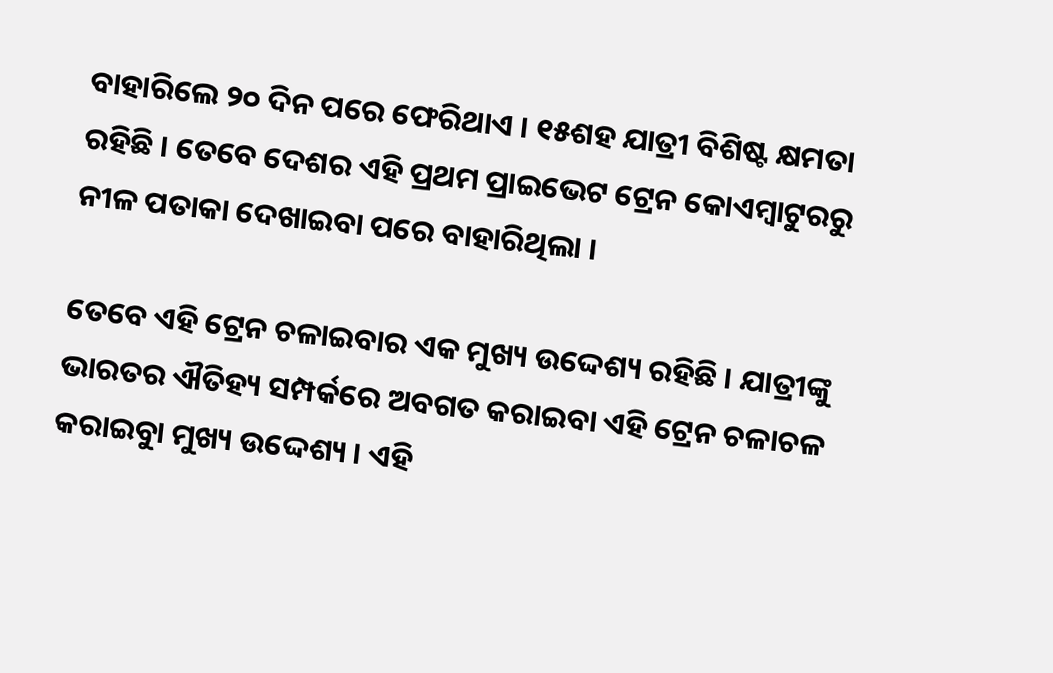ବାହାରିଲେ ୨୦ ଦିନ ପରେ ଫେରିଥାଏ । ୧୫ଶହ ଯାତ୍ରୀ ବିଶିଷ୍ଟ କ୍ଷମତା ରହିଛି । ତେବେ ଦେଶର ଏହି ପ୍ରଥମ ପ୍ରାଇଭେଟ ଟ୍ରେନ କୋଏମ୍ବାଟୁରରୁ ନୀଳ ପତାକା ଦେଖାଇବା ପରେ ବାହାରିଥିଲା ।

ତେବେ ଏହି ଟ୍ରେନ ଚଳାଇବାର ଏକ ମୁଖ୍ୟ ଉଦ୍ଦେଶ୍ୟ ରହିଛି । ଯାତ୍ରୀଙ୍କୁ ଭାରତର ଐତିହ୍ୟ ସମ୍ପର୍କରେ ଅବଗତ କରାଇବା ଏହି ଟ୍ରେନ ଚଳାଚଳ କରାଇବାୁ ମୁଖ୍ୟ ଉଦ୍ଦେଶ୍ୟ । ଏହି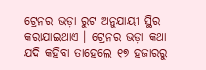ଟ୍ରେନର ଭଡ଼ା ରୁଟ ଅନୁଯାୟୀ ସ୍ଥିର କରାଯାଇଥାଏ । ଟ୍ରେନର ଭଡ଼ା କଥା ଯଦି କହିବା ତାହେଲେ ୧୭ ହଜାରରୁ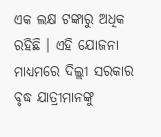ଏକ ଲକ୍ଷ ଟଙ୍କାରୁ ଅଧିକ ରହିଛି । ଏହି ଯୋଜନା ମାଧ୍ୟମରେ ଦିଲ୍ଲୀ ସରକାର ବୃଦ୍ଧ ଯାତ୍ରୀମାନଙ୍କୁ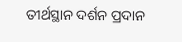ତୀର୍ଥସ୍ଥାନ ଦର୍ଶନ ପ୍ରଦାନ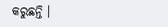କରୁଛନ୍ତି ।